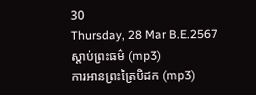30
Thursday, 28 Mar B.E.2567
ស្តាប់ព្រះធម៌ (mp3)
ការអានព្រះត្រៃបិដក (mp3)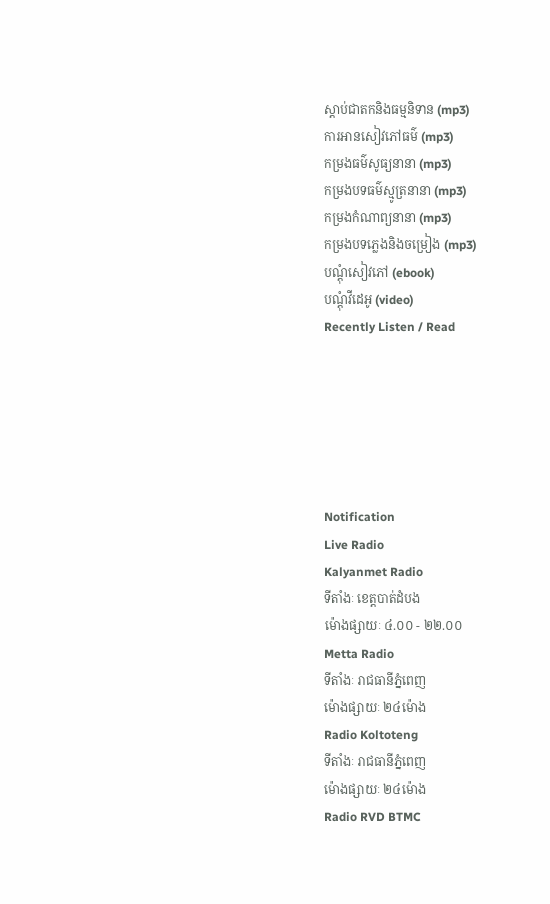ស្តាប់ជាតកនិងធម្មនិទាន (mp3)
ការអានសៀវភៅធម៌ (mp3)
កម្រងធម៌សូធ្យនានា (mp3)
កម្រងបទធម៌ស្មូត្រនានា (mp3)
កម្រងកំណាព្យនានា (mp3)
កម្រងបទភ្លេងនិងចម្រៀង (mp3)
បណ្តុំសៀវភៅ (ebook)
បណ្តុំវីដេអូ (video)
Recently Listen / Read






Notification
Live Radio
Kalyanmet Radio
ទីតាំងៈ ខេត្តបាត់ដំបង
ម៉ោងផ្សាយៈ ៤.០០ - ២២.០០
Metta Radio
ទីតាំងៈ រាជធានីភ្នំពេញ
ម៉ោងផ្សាយៈ ២៤ម៉ោង
Radio Koltoteng
ទីតាំងៈ រាជធានីភ្នំពេញ
ម៉ោងផ្សាយៈ ២៤ម៉ោង
Radio RVD BTMC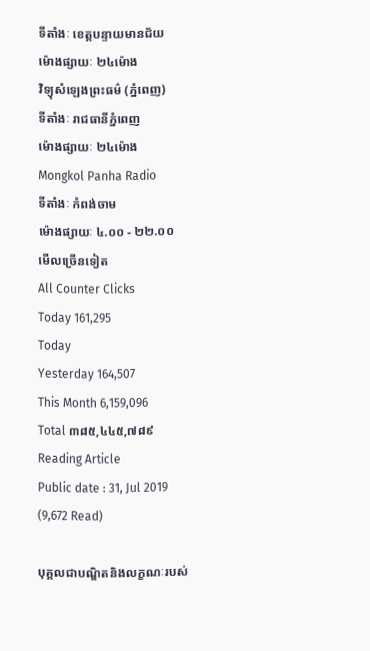ទីតាំងៈ ខេត្តបន្ទាយមានជ័យ
ម៉ោងផ្សាយៈ ២៤ម៉ោង
វិទ្យុសំឡេងព្រះធម៌ (ភ្នំពេញ)
ទីតាំងៈ រាជធានីភ្នំពេញ
ម៉ោងផ្សាយៈ ២៤ម៉ោង
Mongkol Panha Radio
ទីតាំងៈ កំពង់ចាម
ម៉ោងផ្សាយៈ ៤.០០ - ២២.០០
មើលច្រើនទៀត
All Counter Clicks
Today 161,295
Today
Yesterday 164,507
This Month 6,159,096
Total ៣៨៥,៤៤៥,៧៨៩
Reading Article
Public date : 31, Jul 2019 (9,672 Read)

បុគ្គលជាបណ្ឌិតនិងលក្ខណៈរបស់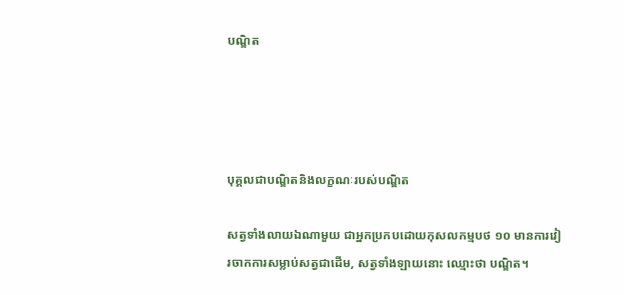បណ្ឌិត




បុគ្គលជាបណ្ឌិតនិងលក្ខណៈរបស់បណ្ឌិត

សត្វទាំងលាយឯណាមួយ ជាអ្នកប្រកបដោយកុសលកម្មបថ ១០ មានការវៀរចាកការសម្លាប់សត្វជាដើម, សត្វទាំងឡាយនោះ ឈ្មោះថា បណ្ឌិត។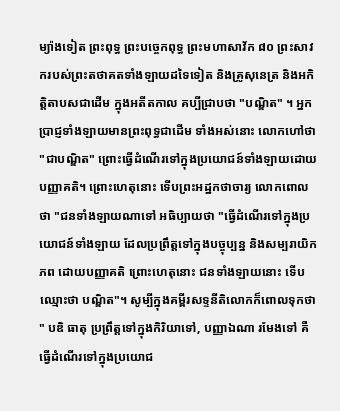ម្យ៉ាងទៀត ព្រះពុទ្ធ ព្រះបច្ចេកពុទ្ធ ព្រះមហាសាវ័ក ៨០ ព្រះសាវករបស់ព្រះតថាគតទាំងឡាយដទៃទៀត និងគ្រូសុនេត្រ និងអកិត្តិតាបសជាដើម ក្នុងអតីតកាល គប្បីជ្រាបថា "បណ្ឌិត" ។ អ្នកប្រាជ្ញទាំងឡាយមានព្រះពុទ្ធជាដើម ទាំងអស់នោះ លោកហៅថា "ជាបណ្ឌិត" ព្រោះធ្វើដំណើរទៅក្នុងប្រយោជន៍ទាំងឡាយដោយបញ្ញាគតិ។ ព្រោះហេតុនោះ ទើបព្រះអដ្ឋកថាចារ្យ លោកពោលថា "ជនទាំងឡាយណាទៅ អធិប្បាយថា "ធ្វើដំណើរទៅក្នុងប្រយោជន៍ទាំងឡាយ ដែលប្រព្រឹត្តទៅក្នុងបច្ចុប្បន្ន និងសម្បរាយិកភព ដោយបញ្ញាគតិ ព្រោះហេតុនោះ ជនទាំងឡាយនោះ ទើបឈ្មោះថា បណ្ឌិត"។ សូម្បីក្នុងគម្ពីរសទ្ទនីតិលោកក៏ពោលទុកថា " បឌិ ធាតុ ប្រព្រឹត្តទៅក្នុងកិរិយាទៅ, បញ្ញាឯណា រមែងទៅ គឺធ្វើដំណើរទៅក្នុងប្រយោជ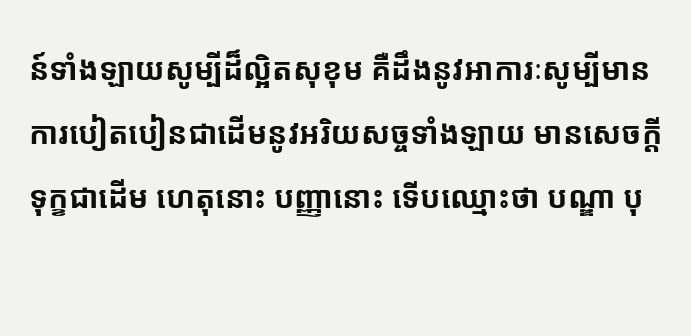ន៍ទាំងឡាយសូម្បីដ៏ល្អិតសុខុម គឺដឹងនូវអាការៈសូម្បីមានការបៀតបៀនជាដើមនូវអរិយសច្ចទាំងឡាយ មានសេចក្ដីទុក្ខជាដើម ហេតុនោះ បញ្ញានោះ ទើបឈ្មោះថា បណ្ឌា បុ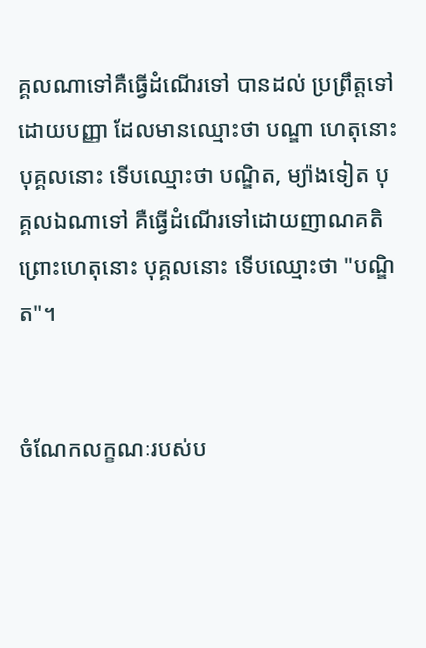គ្គលណាទៅគឺធ្វើដំណើរទៅ បានដល់ ប្រព្រឹត្តទៅដោយបញ្ញា ដែលមានឈ្មោះថា បណ្ឌា ហេតុនោះ បុគ្គលនោះ ទើបឈ្មោះថា បណ្ឌិត, ម្យ៉ាងទៀត បុគ្គលឯណាទៅ គឺធ្វើដំណើរទៅដោយញាណគតិព្រោះហេតុនោះ បុគ្គលនោះ ទើបឈ្មោះថា "បណ្ឌិត"។


ចំណែកលក្ខណៈរបស់ប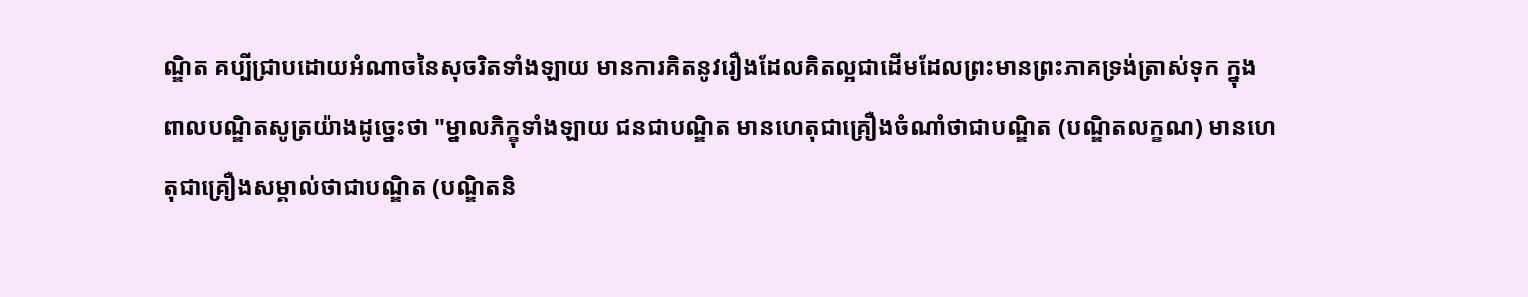ណ្ឌិត គប្បីជ្រាបដោយអំណាចនៃសុចរិតទាំងឡាយ មានការគិតនូវរឿងដែលគិតល្អជាដើមដែលព្រះមានព្រះភាគទ្រង់ត្រាស់ទុក ក្នុងពាលបណ្ឌិតសូត្រយ៉ាងដូច្នេះថា "ម្នាលភិក្ខុទាំងឡាយ ជនជាបណ្ឌិត មានហេតុជាគ្រឿងចំណាំថាជាបណ្ឌិត (បណ្ឌិតលក្ខណ) មានហេតុជាគ្រឿងសម្គាល់ថាជាបណ្ឌិត (បណ្ឌិតនិ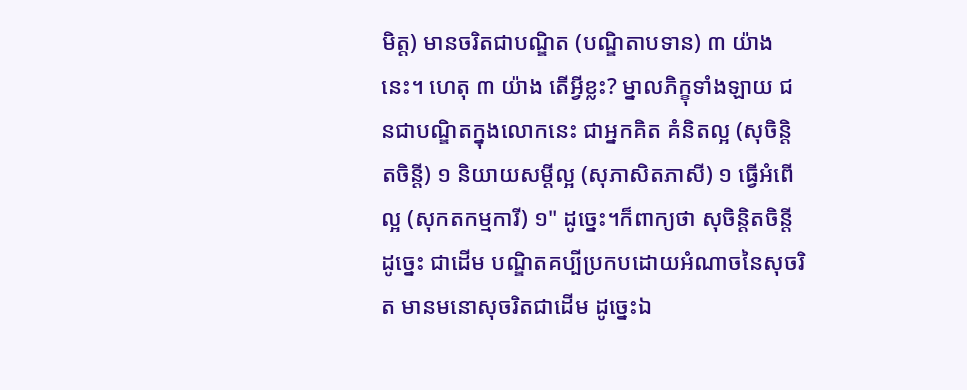មិត្ត) មានចរិតជាបណ្ឌិត (បណ្ឌិតាបទាន) ៣ យ៉ាងនេះ។ ហេតុ ៣ យ៉ាង តើអ្វីខ្លះ? ម្នាលភិក្ខុទាំងឡាយ ជនជាបណ្ឌិតក្នុងលោកនេះ ជាអ្នកគិត គំនិតល្អ (សុចិន្តិតចិន្តី) ១ និយាយសម្ដីល្អ (សុភាសិតភាសី) ១ ធ្វើអំពើល្អ (សុកតកម្មការី) ១" ដូច្នេះ។ក៏ពាក្យថា សុចិន្តិតចិន្តី ដូច្នេះ ជាដើម បណ្ឌិតគប្បីប្រកបដោយអំណាចនៃសុចរិត មានមនោសុចរិតជាដើម ដូច្នេះឯ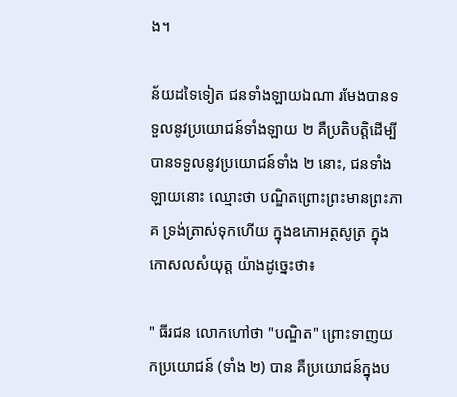ង។

ន័យដទៃទៀត ជនទាំងឡាយឯណា រមែងបានទទួលនូវប្រយោជន៍ទាំងឡាយ ២ គឺប្រតិបត្តិដើម្បីបានទទួលនូវប្រយោជន៍ទាំង ២ នោះ, ជនទាំងឡាយនោះ ឈ្មោះថា បណ្ឌិតព្រោះព្រះមានព្រះភាគ ទ្រង់ត្រាស់ទុកហើយ ក្នុងឧភោអត្ថសូត្រ ក្នុងកោសលសំយុត្ត យ៉ាងដូច្នេះថា៖

" ធីរជន លោកហៅថា "បណ្ឌិត" ព្រោះទាញយកប្រយោជន៍ (ទាំង ២) បាន គឺប្រយោជន៍ក្នុងប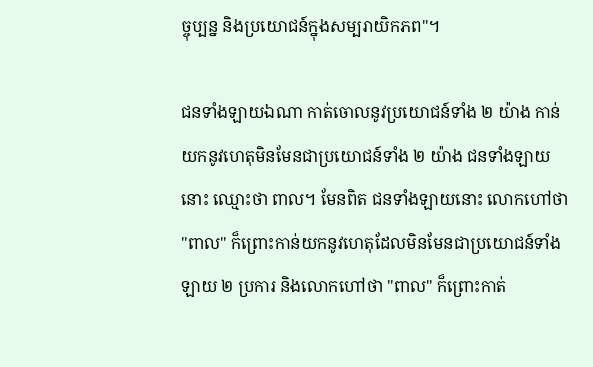ច្ចុប្បន្ន និងប្រយោជន៍ក្នុងសម្បរាយិកភព"។

ជនទាំងឡាយឯណា កាត់ចោលនូវប្រយោជន៍ទាំង ២ យ៉ាង កាន់យកនូវហេតុមិនមែនជាប្រយោជន៍ទាំង ២ យ៉ាង ជនទាំងឡាយនោះ ឈ្មោះថា ពាល។ មែនពិត ជនទាំងឡាយនោះ លោកហៅថា "ពាល" ក៏ព្រោះកាន់យកនូវហេតុដែលមិនមែនជាប្រយោជន៍ទាំងឡាយ ២ ប្រការ និងលោកហៅថា "ពាល" ក៏ព្រោះកាត់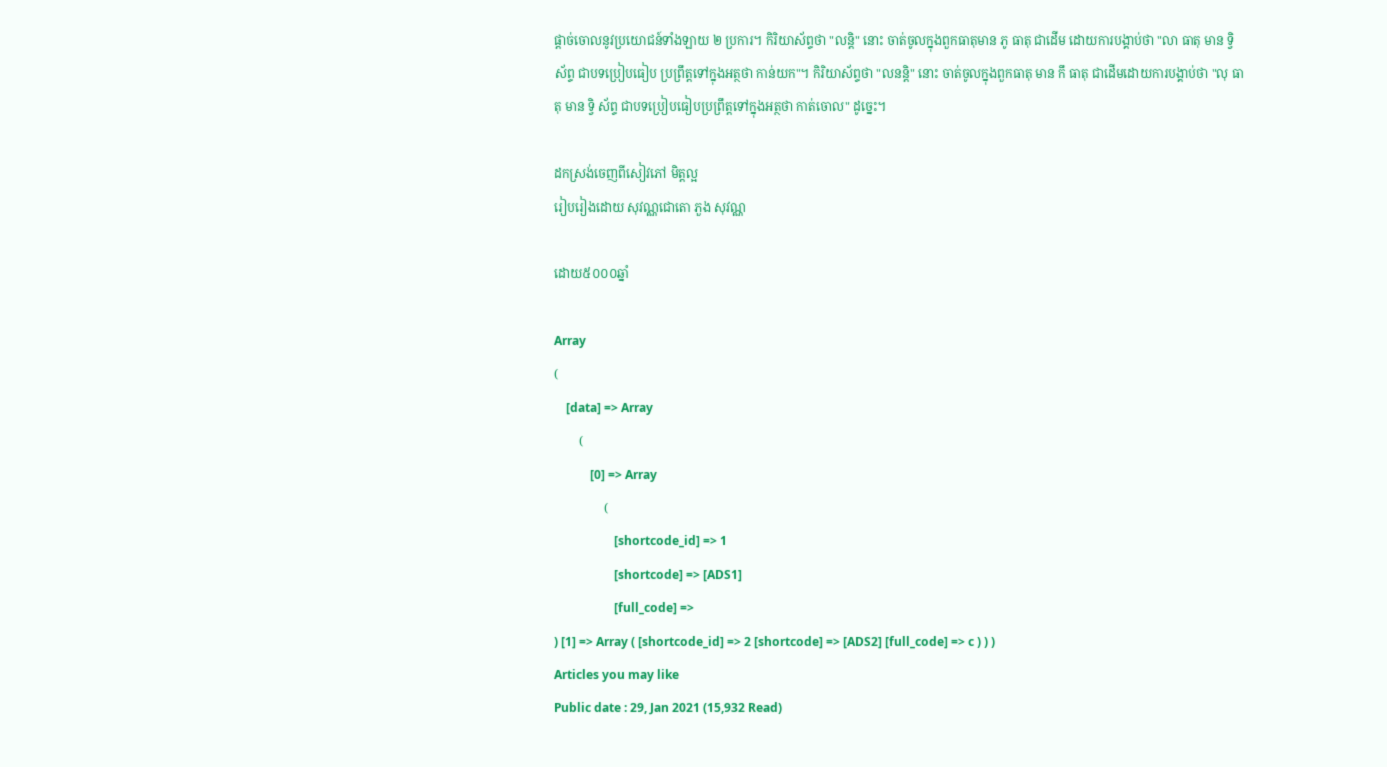ផ្ដាច់ចោលនូវប្រយោជន៍ទាំងឡាយ ២ ប្រការ។ កិរិយាស័ព្ទថា "លន្តិ" នោះ ចាត់ចូលក្នុងពួកធាតុមាន ភូ ធាតុ ជាដើម ដោយការបង្គាប់ថា "លា ធាតុ មាន ទ្វិ ស័ព្ទ ជាបទប្រៀបធៀប ប្រព្រឹត្តទៅក្នុងអត្ថថា កាន់យក"។ កិរិយាស័ព្ទថា "លនន្តិ" នោះ ចាត់ចូលក្នុងពួកធាតុ មាន កឹ ធាតុ ជាដើមដោយការបង្គាប់ថា "លុ ធាតុ មាន ទ្វិ ស័ព្ទ ជាបទប្រៀបធៀបប្រព្រឹត្តទៅក្នុងអត្ថថា កាត់ចោល" ដូច្នេះ។

ដកស្រង់ចេញពីសៀវភៅ មិត្តល្អ
រៀបរៀងដោយ សុវណ្ណជោតោ ភួង សុវណ្ណ

ដោយ៥០០០ឆ្នាំ

Array
(
    [data] => Array
        (
            [0] => Array
                (
                    [shortcode_id] => 1
                    [shortcode] => [ADS1]
                    [full_code] =>
) [1] => Array ( [shortcode_id] => 2 [shortcode] => [ADS2] [full_code] => c ) ) )
Articles you may like
Public date : 29, Jan 2021 (15,932 Read)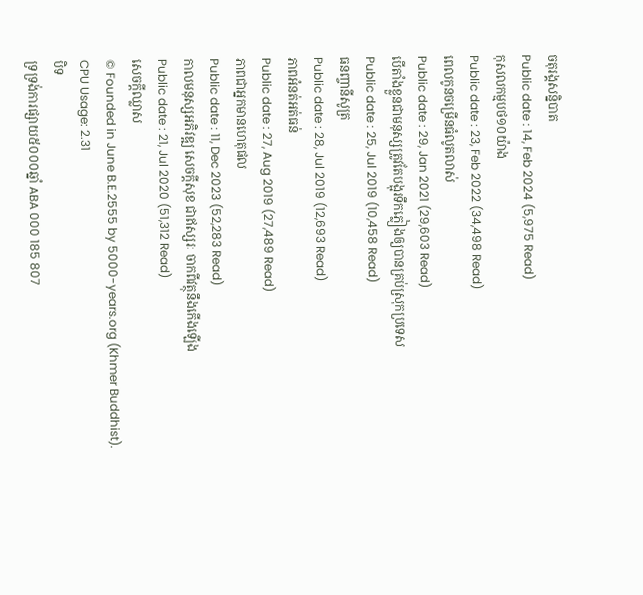ចតុរង្គសន្និបាត
Public date : 14, Feb 2024 (5,975 Read)
កុសលកម្មបថ១០យ៉ាង
Public date : 23, Feb 2022 (34,498 Read)
ពេលកូនចម្រើនធំលូតលាស់
Public date : 29, Jan 2021 (29,603 Read)
បើតាំងខ្លួនជាមនុស្សត្រូវតែបង្អុរទឹកភ្លៀងឲ្យបានគ្រប់ស្រុកប្រទេស
Public date : 25, Jul 2019 (10,458 Read)
ធនញ្ចានីសូត្រ
Public date : 28, Jul 2019 (12,693 Read)
ភាពអំនត់អត់ធន់
Public date : 27, Aug 2019 (27,489 Read)
ភាពជាអ្នកមានហេតុផល
Public date : 11, Dec 2023 (52,283 Read)
កាលមនុស្សអភិវឌ្ឍ សេចក្ដីសុខ ជាឥស្សរៈ ចាកពីវត្ថុនឹងកើងឡើង
Public date : 21, Jul 2020 (51,312 Read)
សេចក្តីឈ្លាស
© Founded in June B.E.2555 by 5000-years.org (Khmer Buddhist).
CPU Usage: 2.31
បិទ
ទ្រទ្រង់ការផ្សាយ៥០០០ឆ្នាំ ABA 000 185 807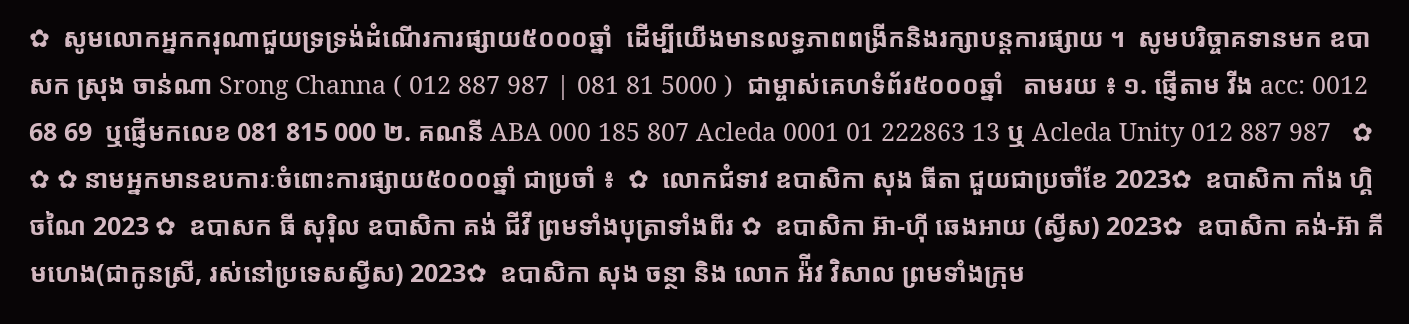✿  សូមលោកអ្នកករុណាជួយទ្រទ្រង់ដំណើរការផ្សាយ៥០០០ឆ្នាំ  ដើម្បីយើងមានលទ្ធភាពពង្រីកនិងរក្សាបន្តការផ្សាយ ។  សូមបរិច្ចាគទានមក ឧបាសក ស្រុង ចាន់ណា Srong Channa ( 012 887 987 | 081 81 5000 )  ជាម្ចាស់គេហទំព័រ៥០០០ឆ្នាំ   តាមរយ ៖ ១. ផ្ញើតាម វីង acc: 0012 68 69  ឬផ្ញើមកលេខ 081 815 000 ២. គណនី ABA 000 185 807 Acleda 0001 01 222863 13 ឬ Acleda Unity 012 887 987   ✿ ✿ ✿ នាមអ្នកមានឧបការៈចំពោះការផ្សាយ៥០០០ឆ្នាំ ជាប្រចាំ ៖  ✿  លោកជំទាវ ឧបាសិកា សុង ធីតា ជួយជាប្រចាំខែ 2023✿  ឧបាសិកា កាំង ហ្គិចណៃ 2023 ✿  ឧបាសក ធី សុរ៉ិល ឧបាសិកា គង់ ជីវី ព្រមទាំងបុត្រាទាំងពីរ ✿  ឧបាសិកា អ៊ា-ហុី ឆេងអាយ (ស្វីស) 2023✿  ឧបាសិកា គង់-អ៊ា គីមហេង(ជាកូនស្រី, រស់នៅប្រទេសស្វីស) 2023✿  ឧបាសិកា សុង ចន្ថា និង លោក អ៉ីវ វិសាល ព្រមទាំងក្រុម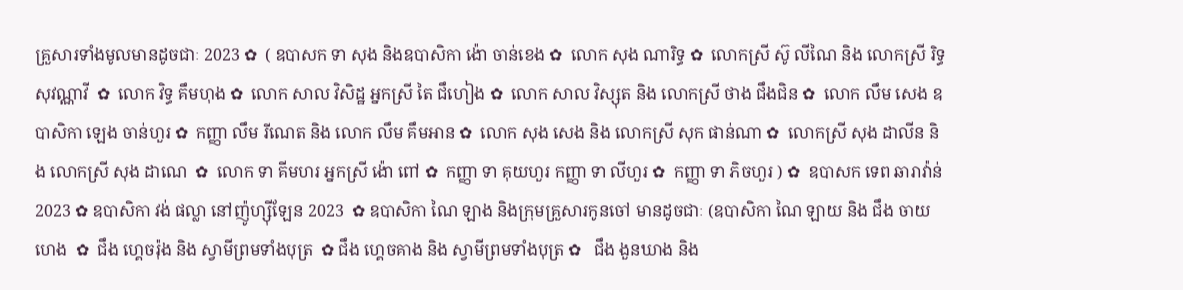គ្រួសារទាំងមូលមានដូចជាៈ 2023 ✿  ( ឧបាសក ទា សុង និងឧបាសិកា ង៉ោ ចាន់ខេង ✿  លោក សុង ណារិទ្ធ ✿  លោកស្រី ស៊ូ លីណៃ និង លោកស្រី រិទ្ធ សុវណ្ណាវី  ✿  លោក វិទ្ធ គឹមហុង ✿  លោក សាល វិសិដ្ឋ អ្នកស្រី តៃ ជឹហៀង ✿  លោក សាល វិស្សុត និង លោកស្រី ថាង ជឹងជិន ✿  លោក លឹម សេង ឧបាសិកា ឡេង ចាន់ហួរ ✿  កញ្ញា លឹម រីណេត និង លោក លឹម គឹមអាន ✿  លោក សុង សេង និង លោកស្រី សុក ផាន់ណា ✿  លោកស្រី សុង ដាលីន និង លោកស្រី សុង ដាណេ  ✿  លោក ទា គីមហរ អ្នកស្រី ង៉ោ ពៅ ✿  កញ្ញា ទា គុយហួរ កញ្ញា ទា លីហួរ ✿  កញ្ញា ទា ភិចហួរ ) ✿  ឧបាសក ទេព ឆារាវ៉ាន់ 2023 ✿ ឧបាសិកា វង់ ផល្លា នៅញ៉ូហ្ស៊ីឡែន 2023  ✿ ឧបាសិកា ណៃ ឡាង និងក្រុមគ្រួសារកូនចៅ មានដូចជាៈ (ឧបាសិកា ណៃ ឡាយ និង ជឹង ចាយហេង  ✿  ជឹង ហ្គេចរ៉ុង និង ស្វាមីព្រមទាំងបុត្រ  ✿ ជឹង ហ្គេចគាង និង ស្វាមីព្រមទាំងបុត្រ ✿   ជឹង ងួនឃាង និង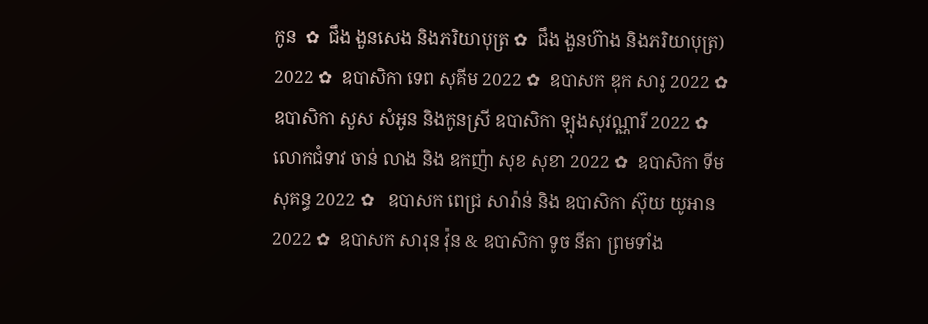កូន  ✿  ជឹង ងួនសេង និងភរិយាបុត្រ ✿  ជឹង ងួនហ៊ាង និងភរិយាបុត្រ)  2022 ✿  ឧបាសិកា ទេព សុគីម 2022 ✿  ឧបាសក ឌុក សារូ 2022 ✿  ឧបាសិកា សួស សំអូន និងកូនស្រី ឧបាសិកា ឡុងសុវណ្ណារី 2022 ✿  លោកជំទាវ ចាន់ លាង និង ឧកញ៉ា សុខ សុខា 2022 ✿  ឧបាសិកា ទីម សុគន្ធ 2022 ✿   ឧបាសក ពេជ្រ សារ៉ាន់ និង ឧបាសិកា ស៊ុយ យូអាន 2022 ✿  ឧបាសក សារុន វ៉ុន & ឧបាសិកា ទូច នីតា ព្រមទាំង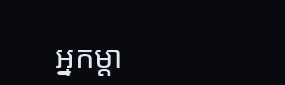អ្នកម្តា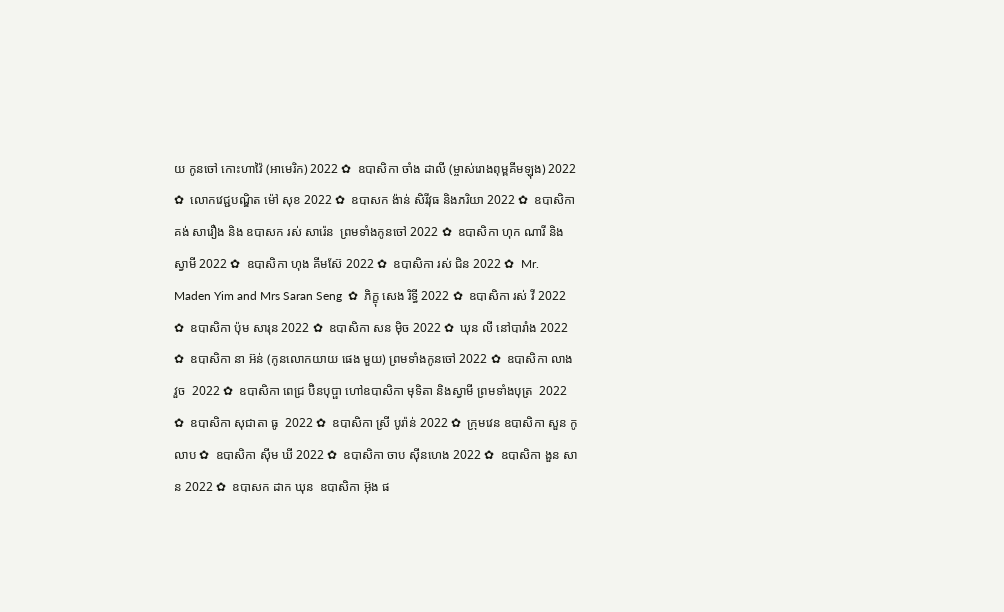យ កូនចៅ កោះហាវ៉ៃ (អាមេរិក) 2022 ✿  ឧបាសិកា ចាំង ដាលី (ម្ចាស់រោងពុម្ពគីមឡុង) 2022 ✿  លោកវេជ្ជបណ្ឌិត ម៉ៅ សុខ 2022 ✿  ឧបាសក ង៉ាន់ សិរីវុធ និងភរិយា 2022 ✿  ឧបាសិកា គង់ សារឿង និង ឧបាសក រស់ សារ៉េន  ព្រមទាំងកូនចៅ 2022 ✿  ឧបាសិកា ហុក ណារី និងស្វាមី 2022 ✿  ឧបាសិកា ហុង គីមស៊ែ 2022 ✿  ឧបាសិកា រស់ ជិន 2022 ✿  Mr. Maden Yim and Mrs Saran Seng  ✿  ភិក្ខុ សេង រិទ្ធី 2022 ✿  ឧបាសិកា រស់ វី 2022 ✿  ឧបាសិកា ប៉ុម សារុន 2022 ✿  ឧបាសិកា សន ម៉ិច 2022 ✿  ឃុន លី នៅបារាំង 2022 ✿  ឧបាសិកា នា អ៊ន់ (កូនលោកយាយ ផេង មួយ) ព្រមទាំងកូនចៅ 2022 ✿  ឧបាសិកា លាង វួច  2022 ✿  ឧបាសិកា ពេជ្រ ប៊ិនបុប្ផា ហៅឧបាសិកា មុទិតា និងស្វាមី ព្រមទាំងបុត្រ  2022 ✿  ឧបាសិកា សុជាតា ធូ  2022 ✿  ឧបាសិកា ស្រី បូរ៉ាន់ 2022 ✿  ក្រុមវេន ឧបាសិកា សួន កូលាប ✿  ឧបាសិកា ស៊ីម ឃី 2022 ✿  ឧបាសិកា ចាប ស៊ីនហេង 2022 ✿  ឧបាសិកា ងួន សាន 2022 ✿  ឧបាសក ដាក ឃុន  ឧបាសិកា អ៊ុង ផ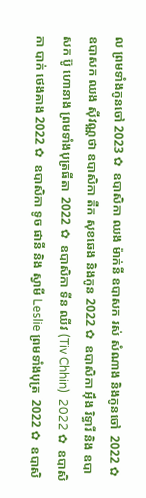ល ព្រមទាំងកូនចៅ 2023 ✿  ឧបាសិកា ឈង ម៉ាក់នី ឧបាសក រស់ សំណាង និងកូនចៅ  2022 ✿  ឧបាសក ឈង សុីវណ្ណថា ឧបាសិកា តឺក សុខឆេង និងកូន 2022 ✿  ឧបាសិកា អុឹង រិទ្ធារី និង ឧបាសក ប៊ូ ហោនាង ព្រមទាំងបុត្រធីតា  2022 ✿  ឧបាសិកា ទីន ឈីវ (Tiv Chhin)  2022 ✿  ឧបាសិកា បាក់ ថេងគាង 2022 ✿  ឧបាសិកា ទូច ផានី និង ស្វាមី Leslie ព្រមទាំងបុត្រ  2022 ✿  ឧបាសិ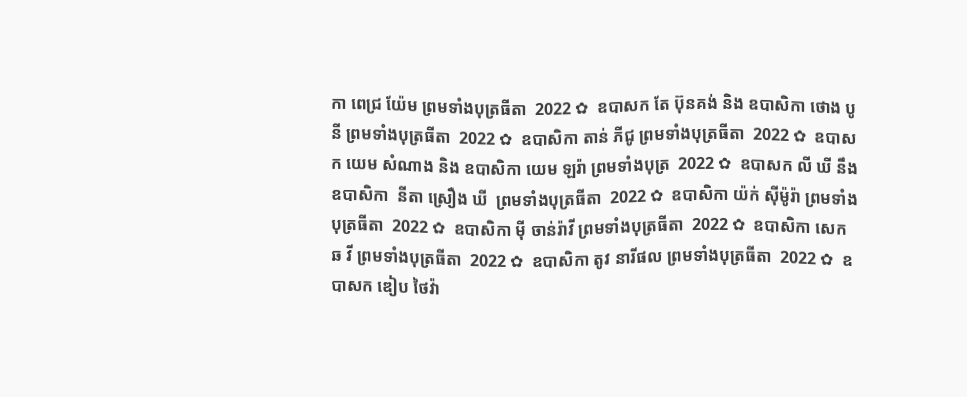កា ពេជ្រ យ៉ែម ព្រមទាំងបុត្រធីតា  2022 ✿  ឧបាសក តែ ប៊ុនគង់ និង ឧបាសិកា ថោង បូនី ព្រមទាំងបុត្រធីតា  2022 ✿  ឧបាសិកា តាន់ ភីជូ ព្រមទាំងបុត្រធីតា  2022 ✿  ឧបាសក យេម សំណាង និង ឧបាសិកា យេម ឡរ៉ា ព្រមទាំងបុត្រ  2022 ✿  ឧបាសក លី ឃី នឹង ឧបាសិកា  នីតា ស្រឿង ឃី  ព្រមទាំងបុត្រធីតា  2022 ✿  ឧបាសិកា យ៉ក់ សុីម៉ូរ៉ា ព្រមទាំងបុត្រធីតា  2022 ✿  ឧបាសិកា មុី ចាន់រ៉ាវី ព្រមទាំងបុត្រធីតា  2022 ✿  ឧបាសិកា សេក ឆ វី ព្រមទាំងបុត្រធីតា  2022 ✿  ឧបាសិកា តូវ នារីផល ព្រមទាំងបុត្រធីតា  2022 ✿  ឧបាសក ឌៀប ថៃវ៉ា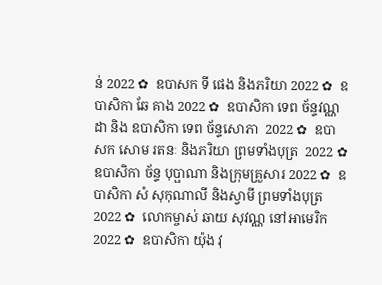ន់ 2022 ✿  ឧបាសក ទី ផេង និងភរិយា 2022 ✿  ឧបាសិកា ឆែ គាង 2022 ✿  ឧបាសិកា ទេព ច័ន្ទវណ្ណដា និង ឧបាសិកា ទេព ច័ន្ទសោភា  2022 ✿  ឧបាសក សោម រតនៈ និងភរិយា ព្រមទាំងបុត្រ  2022 ✿  ឧបាសិកា ច័ន្ទ បុប្ផាណា និងក្រុមគ្រួសារ 2022 ✿  ឧបាសិកា សំ សុកុណាលី និងស្វាមី ព្រមទាំងបុត្រ  2022 ✿  លោកម្ចាស់ ឆាយ សុវណ្ណ នៅអាមេរិក 2022 ✿  ឧបាសិកា យ៉ុង វុ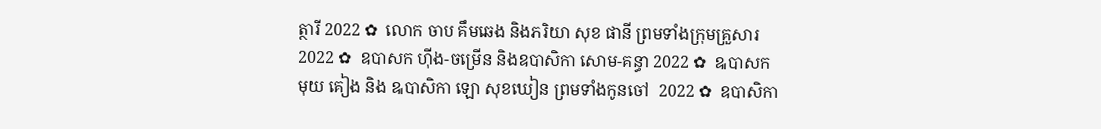ត្ថារី 2022 ✿  លោក ចាប គឹមឆេង និងភរិយា សុខ ផានី ព្រមទាំងក្រុមគ្រួសារ 2022 ✿  ឧបាសក ហ៊ីង-ចម្រើន និងឧបាសិកា សោម-គន្ធា 2022 ✿  ឩបាសក មុយ គៀង និង ឩបាសិកា ឡោ សុខឃៀន ព្រមទាំងកូនចៅ  2022 ✿  ឧបាសិកា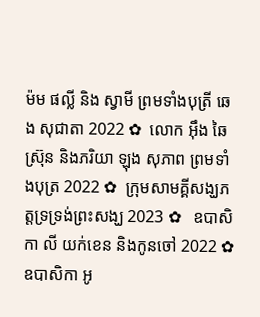ម៉ម ផល្លី និង ស្វាមី ព្រមទាំងបុត្រី ឆេង សុជាតា 2022 ✿  លោក អ៊ឹង ឆៃស្រ៊ុន និងភរិយា ឡុង សុភាព ព្រមទាំងបុត្រ 2022 ✿  ក្រុមសាមគ្គីសង្ឃភត្តទ្រទ្រង់ព្រះសង្ឃ 2023 ✿   ឧបាសិកា លី យក់ខេន និងកូនចៅ 2022 ✿   ឧបាសិកា អូ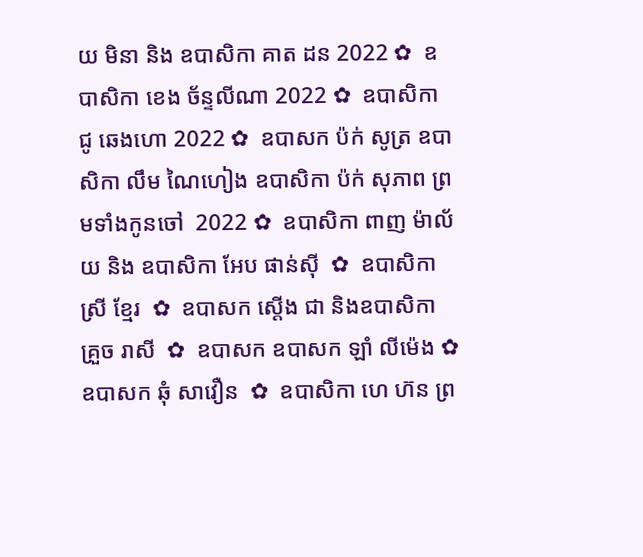យ មិនា និង ឧបាសិកា គាត ដន 2022 ✿  ឧបាសិកា ខេង ច័ន្ទលីណា 2022 ✿  ឧបាសិកា ជូ ឆេងហោ 2022 ✿  ឧបាសក ប៉ក់ សូត្រ ឧបាសិកា លឹម ណៃហៀង ឧបាសិកា ប៉ក់ សុភាព ព្រមទាំងកូនចៅ  2022 ✿  ឧបាសិកា ពាញ ម៉ាល័យ និង ឧបាសិកា អែប ផាន់ស៊ី  ✿  ឧបាសិកា ស្រី ខ្មែរ  ✿  ឧបាសក ស្តើង ជា និងឧបាសិកា គ្រួច រាសី  ✿  ឧបាសក ឧបាសក ឡាំ លីម៉េង ✿  ឧបាសក ឆុំ សាវឿន  ✿  ឧបាសិកា ហេ ហ៊ន ព្រ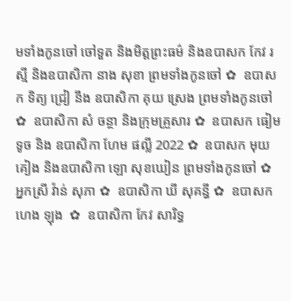មទាំងកូនចៅ ចៅទួត និងមិត្តព្រះធម៌ និងឧបាសក កែវ រស្មី និងឧបាសិកា នាង សុខា ព្រមទាំងកូនចៅ ✿  ឧបាសក ទិត្យ ជ្រៀ នឹង ឧបាសិកា គុយ ស្រេង ព្រមទាំងកូនចៅ ✿  ឧបាសិកា សំ ចន្ថា និងក្រុមគ្រួសារ ✿  ឧបាសក ធៀម ទូច និង ឧបាសិកា ហែម ផល្លី 2022 ✿  ឧបាសក មុយ គៀង និងឧបាសិកា ឡោ សុខឃៀន ព្រមទាំងកូនចៅ ✿  អ្នកស្រី វ៉ាន់ សុភា ✿  ឧបាសិកា ឃី សុគន្ធី ✿  ឧបាសក ហេង ឡុង  ✿  ឧបាសិកា កែវ សារិទ្ធ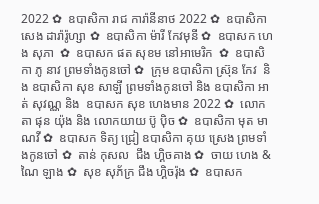2022 ✿  ឧបាសិកា រាជ ការ៉ានីនាថ 2022 ✿  ឧបាសិកា សេង ដារ៉ារ៉ូហ្សា ✿  ឧបាសិកា ម៉ារី កែវមុនី ✿  ឧបាសក ហេង សុភា  ✿  ឧបាសក ផត សុខម នៅអាមេរិក  ✿  ឧបាសិកា ភូ នាវ ព្រមទាំងកូនចៅ ✿  ក្រុម ឧបាសិកា ស្រ៊ុន កែវ  និង ឧបាសិកា សុខ សាឡី ព្រមទាំងកូនចៅ និង ឧបាសិកា អាត់ សុវណ្ណ និង  ឧបាសក សុខ ហេងមាន 2022 ✿  លោកតា ផុន យ៉ុង និង លោកយាយ ប៊ូ ប៉ិច ✿  ឧបាសិកា មុត មាណវី ✿  ឧបាសក ទិត្យ ជ្រៀ ឧបាសិកា គុយ ស្រេង ព្រមទាំងកូនចៅ ✿  តាន់ កុសល  ជឹង ហ្គិចគាង ✿  ចាយ ហេង & ណៃ ឡាង ✿  សុខ សុភ័ក្រ ជឹង ហ្គិចរ៉ុង ✿  ឧបាសក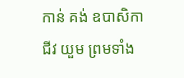កាន់ គង់ ឧបាសិកា ជីវ យួម ព្រមទាំង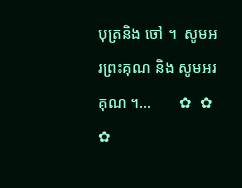បុត្រនិង ចៅ ។  សូមអរព្រះគុណ និង សូមអរគុណ ។...       ✿  ✿  ✿